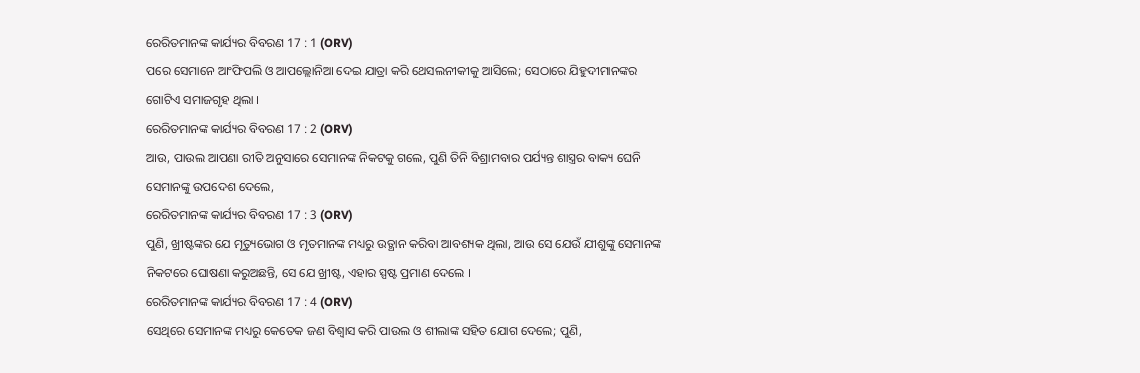ରେରିତମାନଙ୍କ କାର୍ଯ୍ୟର ବିବରଣ 17 : 1 (ORV)
ପରେ ସେମାନେ ଆଂଫିପଲି ଓ ଆପଲ୍ଲୋନିଆ ଦେଇ ଯାତ୍ରା କରି ଥେସଲନୀକୀକୁ ଆସିଲେ; ସେଠାରେ ଯିହୁଦୀମାନଙ୍କର ଗୋଟିଏ ସମାଜଗୃହ ଥିଲା ।
ରେରିତମାନଙ୍କ କାର୍ଯ୍ୟର ବିବରଣ 17 : 2 (ORV)
ଆଉ, ପାଉଲ ଆପଣା ରୀତି ଅନୁସାରେ ସେମାନଙ୍କ ନିକଟକୁ ଗଲେ, ପୁଣି ତିନି ବିଶ୍ରାମବାର ପର୍ଯ୍ୟନ୍ତ ଶାସ୍ତ୍ରର ବାକ୍ୟ ଘେନି ସେମାନଙ୍କୁ ଉପଦେଶ ଦେଲେ,
ରେରିତମାନଙ୍କ କାର୍ଯ୍ୟର ବିବରଣ 17 : 3 (ORV)
ପୁଣି, ଖ୍ରୀଷ୍ଟଙ୍କର ଯେ ମୃତ୍ୟୁଭୋଗ ଓ ମୃତମାନଙ୍କ ମଧ୍ୟରୁ ଉତ୍ଥାନ କରିବା ଆବଶ୍ୟକ ଥିଲା, ଆଉ ସେ ଯେଉଁ ଯୀଶୁଙ୍କୁ ସେମାନଙ୍କ ନିକଟରେ ଘୋଷଣା କରୁଅଛନ୍ତି, ସେ ଯେ ଖ୍ରୀଷ୍ଟ, ଏହାର ସ୍ପଷ୍ଟ ପ୍ରମାଣ ଦେଲେ ।
ରେରିତମାନଙ୍କ କାର୍ଯ୍ୟର ବିବରଣ 17 : 4 (ORV)
ସେଥିରେ ସେମାନଙ୍କ ମଧ୍ୟରୁ କେତେକ ଜଣ ବିଶ୍ଵାସ କରି ପାଉଲ ଓ ଶୀଲାଙ୍କ ସହିତ ଯୋଗ ଦେଲେ; ପୁଣି,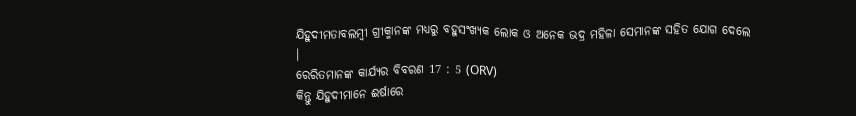ଯିହୁଦୀମତାବଲମ୍ଵୀ ଗ୍ରୀକ୍ମାନଙ୍କ ମଧ୍ୟରୁ ବହୁସଂଖ୍ୟକ ଲୋକ ଓ ଅନେକ ଭଦ୍ର ମହିଳା ସେମାନଙ୍କ ସହିତ ଯୋଗ ଦେଲେ ।
ରେରିତମାନଙ୍କ କାର୍ଯ୍ୟର ବିବରଣ 17 : 5 (ORV)
କିନ୍ତୁ ଯିହୁଦୀମାନେ ଈର୍ଷାରେ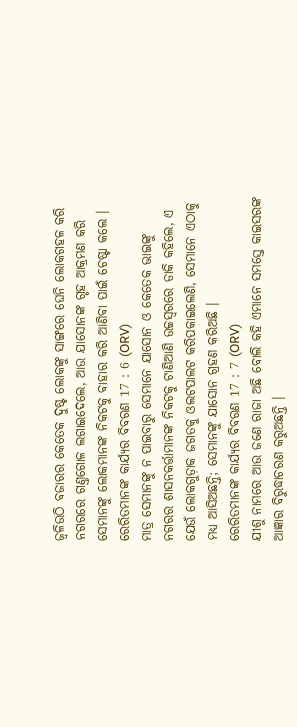ଜ୍ଵଳିଉଠି ବଜାରର କେତେକ ଦୁଷ୍ଟ ଲୋକଙ୍କୁ ସାଙ୍ଗରେ ଘେନି ଲୋକଗହଳ କରି ନଗରରେ ଗଣ୍ତଗୋଳ ଲଗାଇଦେଲେ, ଆଉ ଯାସୋନଙ୍କ ଗୃହ ଆକ୍ରମଣ କରି ସେମାନଙ୍କୁ ଲୋକମାନଙ୍କ ନିକଟକୁ ବାହାର କରି ଆଣିବା ପାଇଁ ଚେଷ୍ଟା କଲେ ।
ରେରିତମାନଙ୍କ କାର୍ଯ୍ୟର ବିବରଣ 17 : 6 (ORV)
ମାତ୍ର ସେମାନଙ୍କୁ ନ ପାଇବାରୁ ସେମାନେ ଯାସୋନ ଓ କେତେକ ଭାଇଙ୍କୁ ନଗରର ଶାସନକର୍ତ୍ତାମାନଙ୍କ ନିକଟକୁ ଟାଣିଆଣି ଉଚ୍ଚସ୍ଵରରେ ଡାକି କହିଲେ, ଏ ଯେଉଁ ଲୋକଗୁଡ଼ାକ ଜଗତକୁ ଓଲଟପାଲଟ କରିପକାଇଲେଣି, ସେମାନେ ଏଠାକୁ ମଧ୍ୟ ଆସିଅଛନ୍ତି; ସେମାନଙ୍କୁ ଯାସୋନ ଗ୍ରହଣ କରିଅଛି ।
ରେରିତମାନଙ୍କ କାର୍ଯ୍ୟର ବିବରଣ 17 : 7 (ORV)
ଯୀଶୁ ନାମରେ ଆଉ ଜଣେ ରାଜା ଅଛି ବୋଲି କହି ଏମାନେ ସମସ୍ତେ କାଇସରଙ୍କ ଆଜ୍ଞାର ବିରୁଦ୍ଧାଚରଣ କରୁଅଛନ୍ତି ।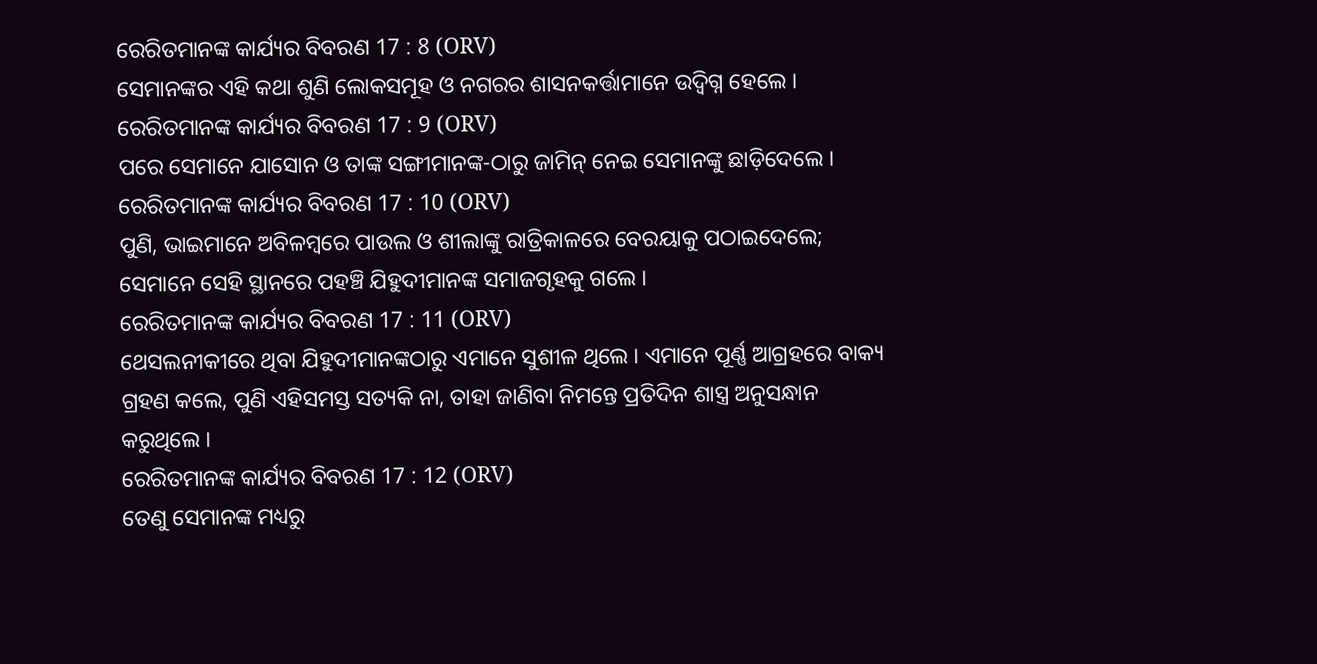ରେରିତମାନଙ୍କ କାର୍ଯ୍ୟର ବିବରଣ 17 : 8 (ORV)
ସେମାନଙ୍କର ଏହି କଥା ଶୁଣି ଲୋକସମୂହ ଓ ନଗରର ଶାସନକର୍ତ୍ତାମାନେ ଉଦ୍ବିଗ୍ନ ହେଲେ ।
ରେରିତମାନଙ୍କ କାର୍ଯ୍ୟର ବିବରଣ 17 : 9 (ORV)
ପରେ ସେମାନେ ଯାସୋନ ଓ ତାଙ୍କ ସଙ୍ଗୀମାନଙ୍କ-ଠାରୁ ଜାମିନ୍ ନେଇ ସେମାନଙ୍କୁ ଛାଡ଼ିଦେଲେ ।
ରେରିତମାନଙ୍କ କାର୍ଯ୍ୟର ବିବରଣ 17 : 10 (ORV)
ପୁଣି, ଭାଇମାନେ ଅବିଳମ୍ଵରେ ପାଉଲ ଓ ଶୀଲାଙ୍କୁ ରାତ୍ରିକାଳରେ ବେରୟାକୁ ପଠାଇଦେଲେ; ସେମାନେ ସେହି ସ୍ଥାନରେ ପହଞ୍ଚି ଯିହୁଦୀମାନଙ୍କ ସମାଜଗୃହକୁ ଗଲେ ।
ରେରିତମାନଙ୍କ କାର୍ଯ୍ୟର ବିବରଣ 17 : 11 (ORV)
ଥେସଲନୀକୀରେ ଥିବା ଯିହୁଦୀମାନଙ୍କଠାରୁ ଏମାନେ ସୁଶୀଳ ଥିଲେ । ଏମାନେ ପୂର୍ଣ୍ଣ ଆଗ୍ରହରେ ବାକ୍ୟ ଗ୍ରହଣ କଲେ, ପୁଣି ଏହିସମସ୍ତ ସତ୍ୟକି ନା, ତାହା ଜାଣିବା ନିମନ୍ତେ ପ୍ରତିଦିନ ଶାସ୍ତ୍ର ଅନୁସନ୍ଧାନ କରୁଥିଲେ ।
ରେରିତମାନଙ୍କ କାର୍ଯ୍ୟର ବିବରଣ 17 : 12 (ORV)
ତେଣୁ ସେମାନଙ୍କ ମଧ୍ୟରୁ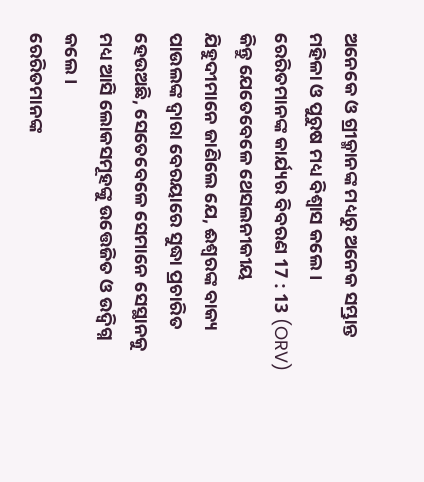ଅନେକେ ଓ ଗ୍ରୀକ୍ମାନଙ୍କ ମଧ୍ୟରୁ ଅନେକ ସମ୍ଭ୍ରାନ୍ତ ମହିଳା ଓ ପୁରୁଷ ମଧ୍ୟ ବିଶ୍ଵାସ କଲେ ।
ରେରିତମାନଙ୍କ କାର୍ଯ୍ୟର ବିବରଣ 17 : 13 (ORV)
କିନ୍ତୁ ଯେତେବେଳେ ଥେସଲନୀକୀୟ ଯିହୁଦୀମାନେ ଜାଣିଲେ ଯେ, ଈଶ୍ଵରଙ୍କ ବାକ୍ୟ ପାଉଲଙ୍କ ଦ୍ଵାରା ବେରୟାରେ ସୁଦ୍ଧା ପ୍ରଚାରିତ ହେଉଅଛି, ସେତେବେଳେ ସେମାନେ ସେସ୍ଥାନକୁ ମଧ୍ୟ ଆସି ଲୋକସମୂହଙ୍କୁ ଉତ୍ତେଜିତ ଓ ଉଦ୍ବିଗ୍ନ କଲେ ।
ରେରିତମାନଙ୍କ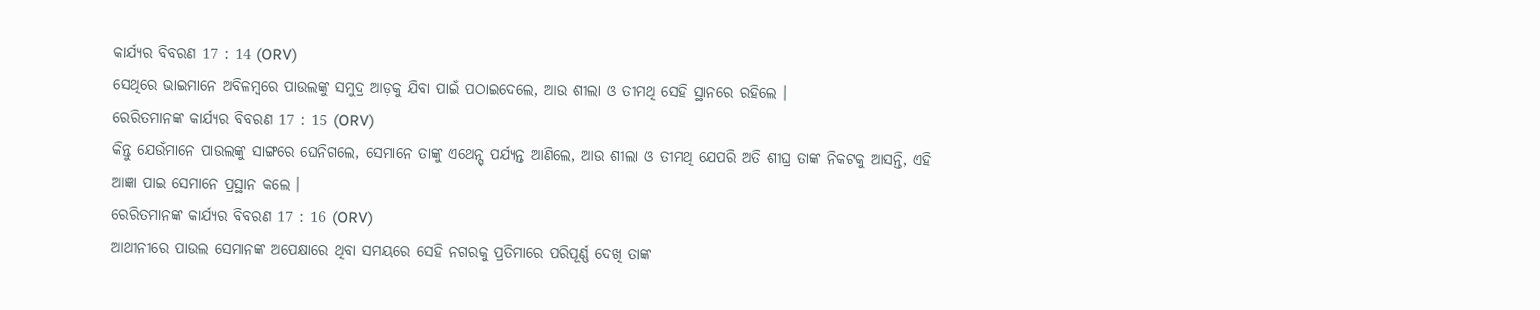କାର୍ଯ୍ୟର ବିବରଣ 17 : 14 (ORV)
ସେଥିରେ ଭାଇମାନେ ଅବିଳମ୍ଵରେ ପାଉଲଙ୍କୁ ସମୁଦ୍ର ଆଡ଼କୁ ଯିବା ପାଇଁ ପଠାଇଦେଲେ, ଆଉ ଶୀଲା ଓ ତୀମଥି ସେହି ସ୍ଥାନରେ ରହିଲେ ।
ରେରିତମାନଙ୍କ କାର୍ଯ୍ୟର ବିବରଣ 17 : 15 (ORV)
କିନ୍ତୁ ଯେଉଁମାନେ ପାଉଲଙ୍କୁ ସାଙ୍ଗରେ ଘେନିଗଲେ, ସେମାନେ ତାଙ୍କୁ ଏଥେନ୍ସ୍ ପର୍ଯ୍ୟନ୍ତ ଆଣିଲେ, ଆଉ ଶୀଲା ଓ ତୀମଥି ଯେପରି ଅତି ଶୀଘ୍ର ତାଙ୍କ ନିକଟକୁ ଆସନ୍ତି, ଏହି ଆଜ୍ଞା ପାଇ ସେମାନେ ପ୍ରସ୍ଥାନ କଲେ ।
ରେରିତମାନଙ୍କ କାର୍ଯ୍ୟର ବିବରଣ 17 : 16 (ORV)
ଆଥୀନୀରେ ପାଉଲ ସେମାନଙ୍କ ଅପେକ୍ଷାରେ ଥିବା ସମୟରେ ସେହି ନଗରକୁ ପ୍ରତିମାରେ ପରିପୂର୍ଣ୍ଣ ଦେଖି ତାଙ୍କ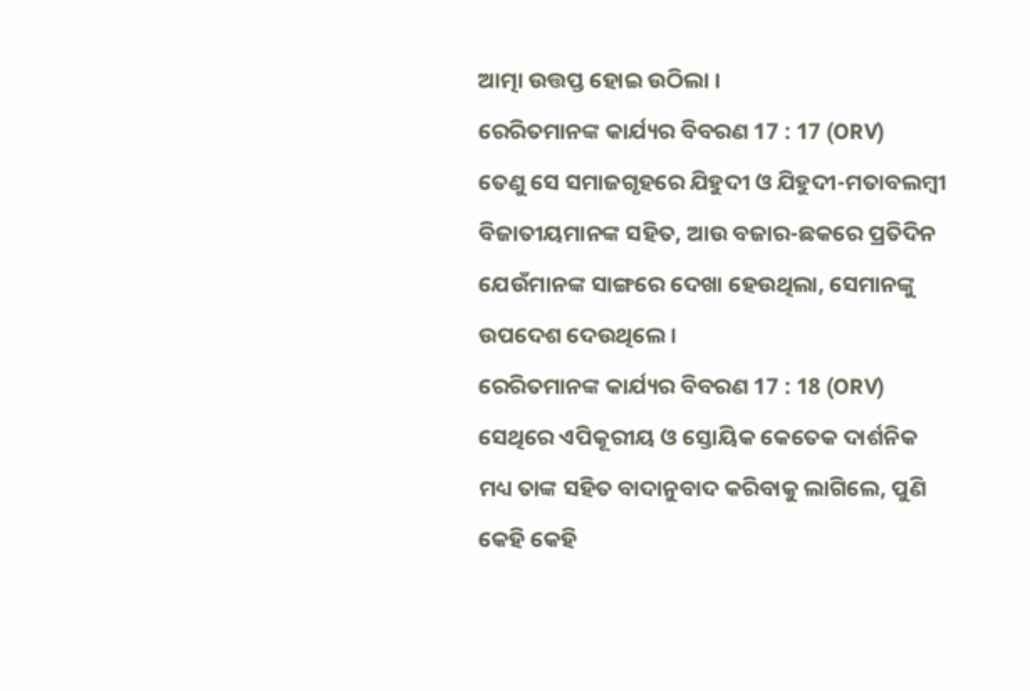ଆତ୍ମା ଉତ୍ତପ୍ତ ହୋଇ ଉଠିଲା ।
ରେରିତମାନଙ୍କ କାର୍ଯ୍ୟର ବିବରଣ 17 : 17 (ORV)
ତେଣୁ ସେ ସମାଜଗୃହରେ ଯିହୁଦୀ ଓ ଯିହୁଦୀ-ମତାବଲମ୍ଵୀ ବିଜାତୀୟମାନଙ୍କ ସହିତ, ଆଉ ବଜାର-ଛକରେ ପ୍ରତିଦିନ ଯେଉଁମାନଙ୍କ ସାଙ୍ଗରେ ଦେଖା ହେଉଥିଲା, ସେମାନଙ୍କୁ ଉପଦେଶ ଦେଉଥିଲେ ।
ରେରିତମାନଙ୍କ କାର୍ଯ୍ୟର ବିବରଣ 17 : 18 (ORV)
ସେଥିରେ ଏପିକୂରୀୟ ଓ ସ୍ତୋୟିକ କେତେକ ଦାର୍ଶନିକ ମଧ୍ୟ ତାଙ୍କ ସହିତ ବାଦାନୁବାଦ କରିବାକୁ ଲାଗିଲେ, ପୁଣି କେହି କେହି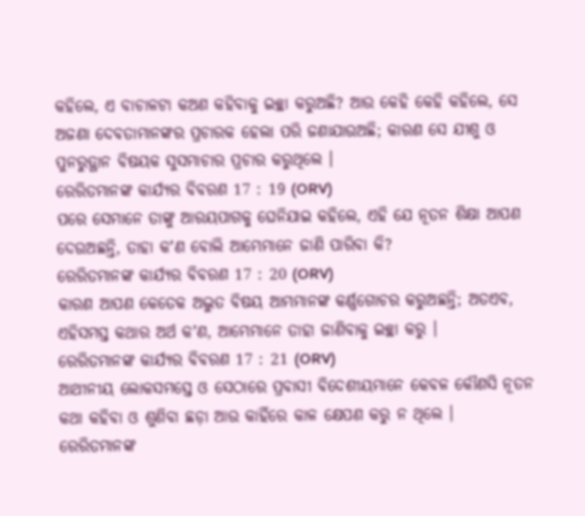କହିଲେ, ଏ ବାଚାଳଟା କଅଣ କହିବାକୁ ଇଚ୍ଛା କରୁଅଛି? ଆଉ କେହି କେହି କହିଲେ, ସେ ଅଜଣା ଦେବତାମାନଙ୍କର ପ୍ରଚାରକ ହେଲା ପରି ଜଣାଯାଉଅଛି; କାରଣ ସେ ଯୀଶୁ ଓ ପୁନରୁତ୍ଥାନ ବିଷୟକ ସୁସମାଚାର ପ୍ରଚାର କରୁଥିଲେ ।
ରେରିତମାନଙ୍କ କାର୍ଯ୍ୟର ବିବରଣ 17 : 19 (ORV)
ପରେ ସେମାନେ ତାଙ୍କୁ ଆରୟପାଗକୁ ଘେନିଯାଇ କହିଲେ, ଏହି ଯେ ନୂତନ ଶିକ୍ଷା ଆପଣ ଦେଉଅଛନ୍ତି, ତାହା କʼଣ ବୋଲି ଆମ୍ଭେମାନେ ଜାଣି ପାରିବା କି?
ରେରିତମାନଙ୍କ କାର୍ଯ୍ୟର ବିବରଣ 17 : 20 (ORV)
କାରଣ ଆପଣ କେତେକ ଅଦ୍ଭୁତ ବିଷୟ ଆମ୍ଭମାନଙ୍କ କର୍ଣ୍ଣଗୋଚର କରୁଅଛନ୍ତି; ଅତଏବ, ଏହିସମସ୍ତ କଥାର ଅର୍ଥ କʼଣ, ଆମ୍ଭେମାନେ ତାହା ଜାଣିବାକୁ ଇଚ୍ଛା କରୁ ।
ରେରିତମାନଙ୍କ କାର୍ଯ୍ୟର ବିବରଣ 17 : 21 (ORV)
ଆଥୀନୀୟ ଲୋକସମସ୍ତେ ଓ ସେଠାରେ ପ୍ରବାସୀ ବିଦେଶୀୟମାନେ କେବଳ କୌଣସି ନୂତନ କଥା କହିବା ଓ ଶୁଣିବା ଛଡ଼ା ଆଉ କାହିଁରେ କାଳ କ୍ଷେପଣ କରୁ ନ ଥିଲେ ।
ରେରିତମାନଙ୍କ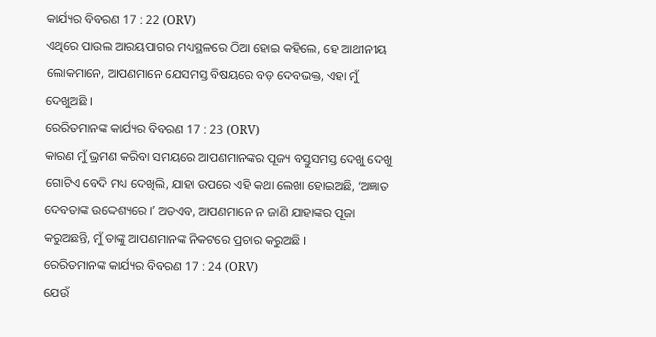କାର୍ଯ୍ୟର ବିବରଣ 17 : 22 (ORV)
ଏଥିରେ ପାଉଲ ଆରୟପାଗର ମଧ୍ୟସ୍ଥଳରେ ଠିଆ ହୋଇ କହିଲେ, ହେ ଆଥୀନୀୟ ଲୋକମାନେ, ଆପଣମାନେ ଯେସମସ୍ତ ବିଷୟରେ ବଡ଼ ଦେବଭକ୍ତ, ଏହା ମୁଁ ଦେଖୁଅଛି ।
ରେରିତମାନଙ୍କ କାର୍ଯ୍ୟର ବିବରଣ 17 : 23 (ORV)
କାରଣ ମୁଁ ଭ୍ରମଣ କରିବା ସମୟରେ ଆପଣମାନଙ୍କର ପୂଜ୍ୟ ବସ୍ତୁସମସ୍ତ ଦେଖୁ ଦେଖୁ ଗୋଟିଏ ବେଦି ମଧ୍ୟ ଦେଖିଲି, ଯାହା ଉପରେ ଏହି କଥା ଲେଖା ହୋଇଅଛି, ‘ଅଜ୍ଞାତ ଦେବତାଙ୍କ ଉଦ୍ଦେଶ୍ୟରେ ।ʼ ଅତଏବ, ଆପଣମାନେ ନ ଜାଣି ଯାହାଙ୍କର ପୂଜା କରୁଅଛନ୍ତି, ମୁଁ ତାଙ୍କୁ ଆପଣମାନଙ୍କ ନିକଟରେ ପ୍ରଚାର କରୁଅଛି ।
ରେରିତମାନଙ୍କ କାର୍ଯ୍ୟର ବିବରଣ 17 : 24 (ORV)
ଯେଉଁ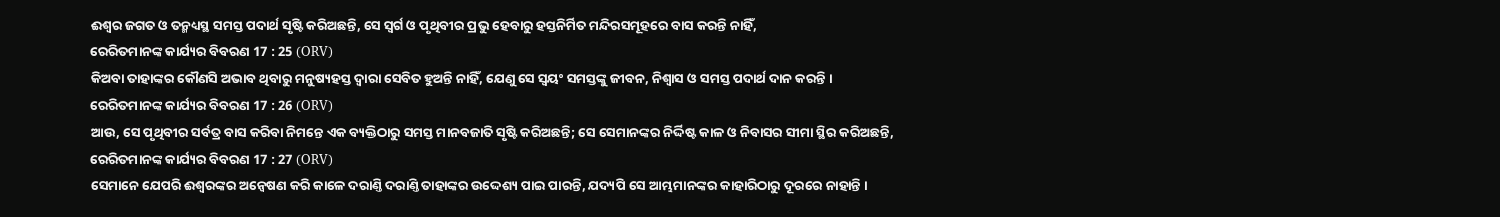ଈଶ୍ଵର ଜଗତ ଓ ତନ୍ମଧ୍ୟସ୍ଥ ସମସ୍ତ ପଦାର୍ଥ ସୃଷ୍ଟି କରିଅଛନ୍ତି, ସେ ସ୍ଵର୍ଗ ଓ ପୃଥିବୀର ପ୍ରଭୁ ହେବାରୁ ହସ୍ତନିର୍ମିତ ମନ୍ଦିରସମୂହରେ ବାସ କରନ୍ତି ନାହିଁ,
ରେରିତମାନଙ୍କ କାର୍ଯ୍ୟର ବିବରଣ 17 : 25 (ORV)
କିଅବା ତାହାଙ୍କର କୌଣସି ଅଭାବ ଥିବାରୁ ମନୁଷ୍ୟହସ୍ତ ଦ୍ଵାରା ସେବିତ ହୁଅନ୍ତି ନାହିଁ, ଯେଣୁ ସେ ସ୍ଵୟଂ ସମସ୍ତଙ୍କୁ ଜୀବନ, ନିଶ୍ଵାସ ଓ ସମସ୍ତ ପଦାର୍ଥ ଦାନ କରନ୍ତି ।
ରେରିତମାନଙ୍କ କାର୍ଯ୍ୟର ବିବରଣ 17 : 26 (ORV)
ଆଉ, ସେ ପୃଥିବୀର ସର୍ବତ୍ର ବାସ କରିବା ନିମନ୍ତେ ଏକ ବ୍ୟକ୍ତିଠାରୁ ସମସ୍ତ ମାନବଜାତି ସୃଷ୍ଟି କରିଅଛନ୍ତି; ସେ ସେମାନଙ୍କର ନିର୍ଦ୍ଦିଷ୍ଟ କାଳ ଓ ନିବାସର ସୀମା ସ୍ଥିର କରିଅଛନ୍ତି,
ରେରିତମାନଙ୍କ କାର୍ଯ୍ୟର ବିବରଣ 17 : 27 (ORV)
ସେମାନେ ଯେପରି ଈଶ୍ଵରଙ୍କର ଅନ୍ଵେଷଣ କରି କାଳେ ଦରାଣ୍ତି ଦରାଣ୍ତି ତାହାଙ୍କର ଉଦ୍ଦେଶ୍ୟ ପାଇ ପାରନ୍ତି, ଯଦ୍ୟପି ସେ ଆମ୍ଭମାନଙ୍କର କାହାରିଠାରୁ ଦୂରରେ ନାହାନ୍ତି ।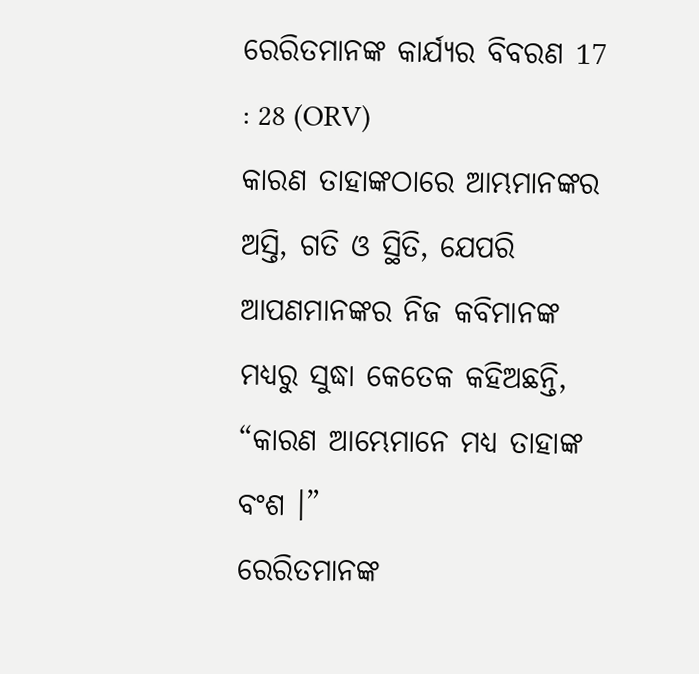ରେରିତମାନଙ୍କ କାର୍ଯ୍ୟର ବିବରଣ 17 : 28 (ORV)
କାରଣ ତାହାଙ୍କଠାରେ ଆମ୍ଭମାନଙ୍କର ଅସ୍ତି, ଗତି ଓ ସ୍ଥିତି, ଯେପରି ଆପଣମାନଙ୍କର ନିଜ କବିମାନଙ୍କ ମଧ୍ୟରୁ ସୁଦ୍ଧା କେତେକ କହିଅଛନ୍ତି, “କାରଣ ଆମ୍ଭେମାନେ ମଧ୍ୟ ତାହାଙ୍କ ବଂଶ ।”
ରେରିତମାନଙ୍କ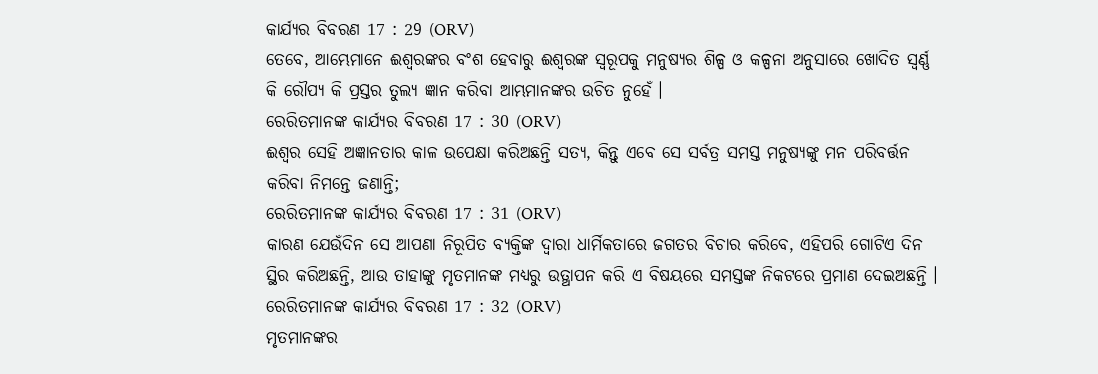କାର୍ଯ୍ୟର ବିବରଣ 17 : 29 (ORV)
ତେବେ, ଆମ୍ଭେମାନେ ଈଶ୍ଵରଙ୍କର ବଂଶ ହେବାରୁ ଈଶ୍ଵରଙ୍କ ସ୍ଵରୂପକୁ ମନୁଷ୍ୟର ଶିଳ୍ପ ଓ କଳ୍ପନା ଅନୁସାରେ ଖୋଦିତ ସ୍ଵର୍ଣ୍ଣ କି ରୌପ୍ୟ କି ପ୍ରସ୍ତର ତୁଲ୍ୟ ଜ୍ଞାନ କରିବା ଆମ୍ଭମାନଙ୍କର ଉଚିତ ନୁହେଁ ।
ରେରିତମାନଙ୍କ କାର୍ଯ୍ୟର ବିବରଣ 17 : 30 (ORV)
ଈଶ୍ଵର ସେହି ଅଜ୍ଞାନତାର କାଳ ଉପେକ୍ଷା କରିଅଛନ୍ତି ସତ୍ୟ, କିନ୍ତୁ ଏବେ ସେ ସର୍ବତ୍ର ସମସ୍ତ ମନୁଷ୍ୟଙ୍କୁ ମନ ପରିବର୍ତ୍ତନ କରିବା ନିମନ୍ତେ ଜଣାନ୍ତି;
ରେରିତମାନଙ୍କ କାର୍ଯ୍ୟର ବିବରଣ 17 : 31 (ORV)
କାରଣ ଯେଉଁଦିନ ସେ ଆପଣା ନିରୂପିତ ବ୍ୟକ୍ତିଙ୍କ ଦ୍ଵାରା ଧାର୍ମିକତାରେ ଜଗତର ବିଚାର କରିବେ, ଏହିପରି ଗୋଟିଏ ଦିନ ସ୍ଥିର କରିଅଛନ୍ତି, ଆଉ ତାହାଙ୍କୁ ମୃତମାନଙ୍କ ମଧ୍ୟରୁ ଉତ୍ଥାପନ କରି ଏ ବିଷୟରେ ସମସ୍ତଙ୍କ ନିକଟରେ ପ୍ରମାଣ ଦେଇଅଛନ୍ତି ।
ରେରିତମାନଙ୍କ କାର୍ଯ୍ୟର ବିବରଣ 17 : 32 (ORV)
ମୃତମାନଙ୍କର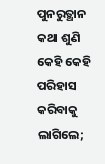ପୁନରୁତ୍ଥାନ କଥା ଶୁଣି କେହି କେହି ପରିହାସ କରିବାକୁ ଲାଗିଲେ;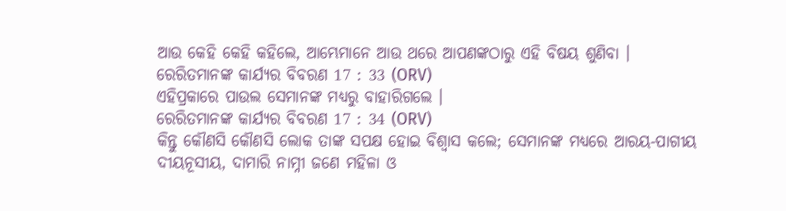ଆଉ କେହି କେହି କହିଲେ, ଆମ୍ଭେମାନେ ଆଉ ଥରେ ଆପଣଙ୍କଠାରୁ ଏହି ବିଷୟ ଶୁଣିବା ।
ରେରିତମାନଙ୍କ କାର୍ଯ୍ୟର ବିବରଣ 17 : 33 (ORV)
ଏହିପ୍ରକାରେ ପାଉଲ ସେମାନଙ୍କ ମଧ୍ୟରୁ ବାହାରିଗଲେ ।
ରେରିତମାନଙ୍କ କାର୍ଯ୍ୟର ବିବରଣ 17 : 34 (ORV)
କିନ୍ତୁ କୌଣସି କୌଣସି ଲୋକ ତାଙ୍କ ସପକ୍ଷ ହୋଇ ବିଶ୍ଵାସ କଲେ; ସେମାନଙ୍କ ମଧ୍ୟରେ ଆରୟ-ପାଗୀୟ ଦୀୟନୂସୀୟ, ଦାମାରି ନାମ୍ନୀ ଜଣେ ମହିଳା ଓ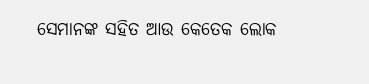ସେମାନଙ୍କ ସହିତ ଆଉ କେତେକ ଲୋକ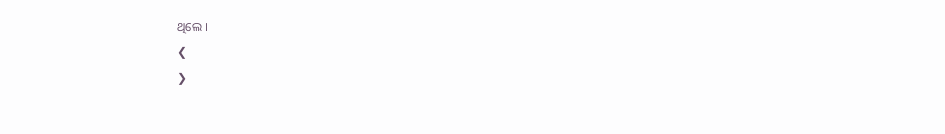ଥିଲେ ।
❮
❯